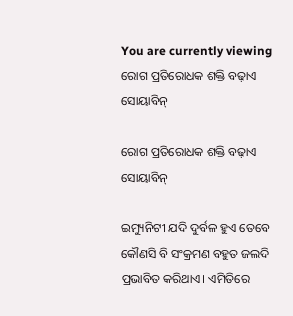You are currently viewing ରୋଗ ପ୍ରତିରୋଧକ ଶକ୍ତି ବଢ଼ାଏ ସୋୟାବିନ୍‌

ରୋଗ ପ୍ରତିରୋଧକ ଶକ୍ତି ବଢ଼ାଏ ସୋୟାବିନ୍‌

ଇମ୍ୟୁନିଟୀ ଯଦି ଦୁର୍ବଳ ହୁଏ ତେବେ କୌଣସି ବି ସଂକ୍ରମଣ ବହୁତ ଜଲଦି ପ୍ରଭାବିତ କରିଥାଏ। ଏମିତିରେ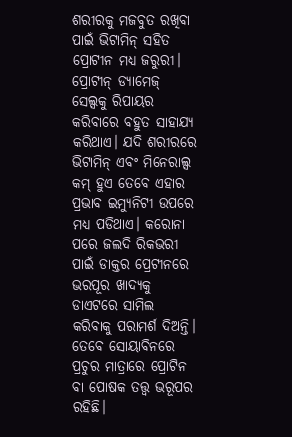ଶରୀରକୁ ମଜବୁତ ରଖିବା ପାଇଁ ଭିଟାମିନ୍‌ ସହିତ ପ୍ରୋଟୀନ ମଧ୍ୟ ଜରୁରୀ। ପ୍ରୋଟୀନ୍‌ ଡ୍ୟାମେଜ୍‌ ସେଲ୍ସକୁ ରିପାୟର କରିବାରେ ବହୁତ ସାହାଯ୍ୟ କରିଥାଏ। ଯଦି ଶରୀରରେ ଭିଟାମିନ୍‌ ଏବଂ ମିନେରାଲ୍ସ କମ୍‌ ହୁଏ ତେବେ ଏହାର ପ୍ରଭାବ ଇମ୍ୟୁନିଟୀ ଉପରେ ମଧ୍ୟ ପଡିଥାଏ। କରୋନା ପରେ ଜଲଦି ରିକଭରୀ ପାଇଁ ଡାକ୍ତର ପ୍ରେଟୀନରେ ଭରପୂର ଖାଦ୍ୟକୁ ଡାଏଟରେ ସାମିଲ କରିବାକୁ ପରାମର୍ଶ ଦିଅନ୍ତି। ତେବେ ସୋୟାବିନରେ ପ୍ରଚୁର ମାତ୍ରାରେ ପ୍ରୋଟିନ ବା ପୋଷକ ତତ୍ତ୍ୱ ଭରୂପର ରହିଛି।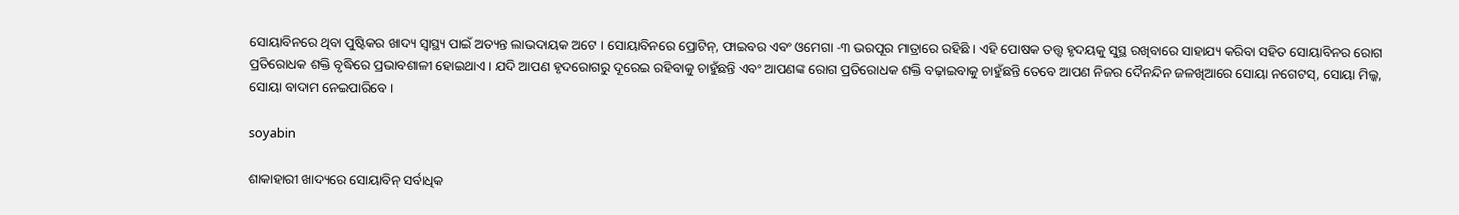ସୋୟାବିନରେ ଥିବା ପୁଷ୍ଟିକର ଖାଦ୍ୟ ସ୍ୱାସ୍ଥ୍ୟ ପାଇଁ ଅତ୍ୟନ୍ତ ଲାଭଦାୟକ ଅଟେ । ସୋୟାବିନରେ ପ୍ରୋଟିନ୍, ଫାଇବର ଏବଂ ଓମେଗା -୩ ଭରପୂର ମାତ୍ରାରେ ରହିଛି । ଏହି ପୋଷକ ତତ୍ତ୍ୱ ହୃଦୟକୁ ସୁସ୍ଥ ରଖିବାରେ ସାହାଯ୍ୟ କରିବା ସହିତ ସୋୟାବିନର ରୋଗ ପ୍ରତିରୋଧକ ଶକ୍ତି ବୃଦ୍ଧିରେ ପ୍ରଭାବଶାଳୀ ହୋଇଥାଏ । ଯଦି ଆପଣ ହୃଦରୋଗରୁ ଦୂରେଇ ରହିବାକୁ ଚାହୁଁଛନ୍ତି ଏବଂ ଆପଣଙ୍କ ରୋଗ ପ୍ରତିରୋଧକ ଶକ୍ତି ବଢ଼ାଇବାକୁ ଚାହୁଁଛନ୍ତି ତେବେ ଆପଣ ନିଜର ଦୈନନ୍ଦିନ ଜଳଖିଆରେ ସୋୟା ନଗେଟସ୍, ସୋୟା ମିଲ୍କ, ସୋୟା ବାଦାମ ନେଇପାରିବେ ।

soyabin

ଶାକାହାରୀ ଖାଦ୍ୟରେ ସୋୟାବିନ୍ ସର୍ବାଧିକ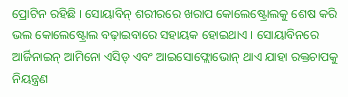ପ୍ରୋଟିନ ରହିଛି । ସୋୟାବିନ୍ ଶରୀରରେ ଖରାପ କୋଲେଷ୍ଟ୍ରୋଲକୁ ଶେଷ କରି ଭଲ କୋଲେଷ୍ଟ୍ରୋଲ ବଢ଼ାଇବାରେ ସହାୟକ ହୋଇଥାଏ । ସୋୟାବିନରେ ଆର୍ଜିନାଇନ୍ ଆମିନୋ ଏସିଡ୍ ଏବଂ ଆଇସୋଫ୍ଲୋଭୋନ୍ ଥାଏ ଯାହା ରକ୍ତଚାପକୁ ନିୟନ୍ତ୍ରଣ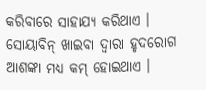କରିବାରେ ସାହାଯ୍ୟ କରିଥାଏ । ସୋୟାବିନ୍ ଖାଇବା ଦ୍ୱାରା ହୃଦରୋଗ ଆଶଙ୍କା ମଧ୍ୟ କମ୍ ହୋଇଥାଏ ।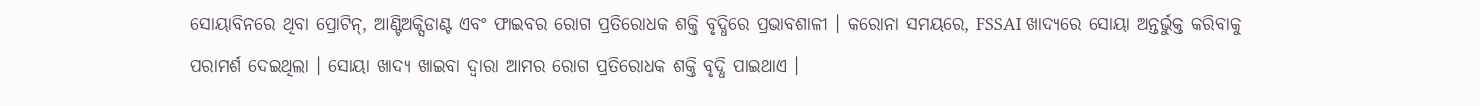ସୋୟାବିନରେ ଥିବା ପ୍ରୋଟିନ୍, ଆଣ୍ଟିଅକ୍ସିଡାଣ୍ଟ ଏବଂ ଫାଇବର ରୋଗ ପ୍ରତିରୋଧକ ଶକ୍ତି ବୃଦ୍ଧିରେ ପ୍ରଭାବଶାଳୀ । କରୋନା ସମୟରେ, FSSAI ଖାଦ୍ୟରେ ସୋୟା ଅନ୍ତର୍ଭୁକ୍ତ କରିବାକୁ ପରାମର୍ଶ ଦେଇଥିଲା । ସୋୟା ଖାଦ୍ୟ ଖାଇବା ଦ୍ୱାରା ଆମର ରୋଗ ପ୍ରତିରୋଧକ ଶକ୍ତି ବୃଦ୍ଧି ପାଇଥାଏ ।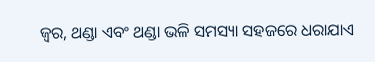ଜ୍ୱର, ଥଣ୍ଡା ଏବଂ ଥଣ୍ଡା ଭଳି ସମସ୍ୟା ସହଜରେ ଧରାଯାଏ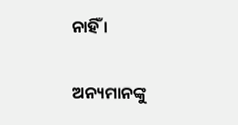ନାହିଁ ।

ଅନ୍ୟମାନଙ୍କୁ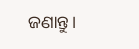ଜଣାନ୍ତୁ।